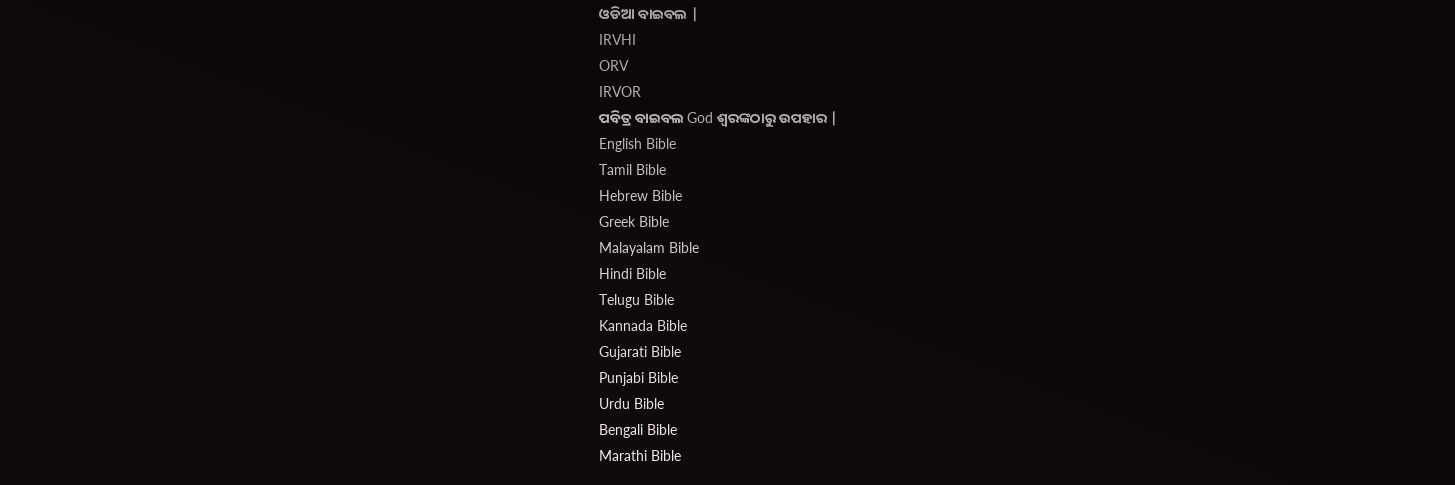ଓଡିଆ ବାଇବଲ |
IRVHI
ORV
IRVOR
ପବିତ୍ର ବାଇବଲ God ଶ୍ବରଙ୍କଠାରୁ ଉପହାର |
English Bible
Tamil Bible
Hebrew Bible
Greek Bible
Malayalam Bible
Hindi Bible
Telugu Bible
Kannada Bible
Gujarati Bible
Punjabi Bible
Urdu Bible
Bengali Bible
Marathi Bible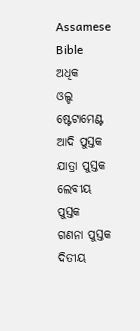Assamese Bible
ଅଧିକ
ଓଲ୍ଡ ଷ୍ଟେଟାମେଣ୍ଟ
ଆଦି ପୁସ୍ତକ
ଯାତ୍ରା ପୁସ୍ତକ
ଲେବୀୟ ପୁସ୍ତକ
ଗଣନା ପୁସ୍ତକ
ଦିତୀୟ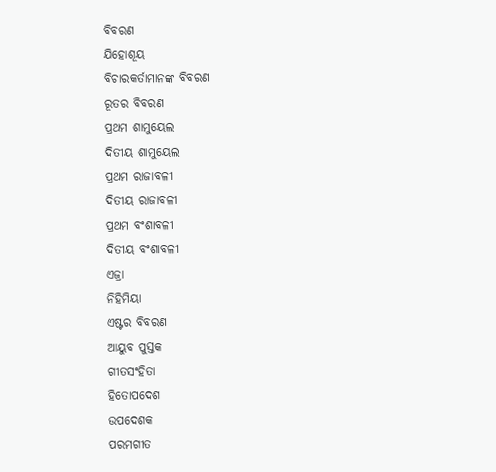ବିବରଣ
ଯିହୋଶୂୟ
ବିଚାରକର୍ତାମାନଙ୍କ ବିବରଣ
ରୂତର ବିବରଣ
ପ୍ରଥମ ଶାମୁୟେଲ
ଦିତୀୟ ଶାମୁୟେଲ
ପ୍ରଥମ ରାଜାବଳୀ
ଦିତୀୟ ରାଜାବଳୀ
ପ୍ରଥମ ବଂଶାବଳୀ
ଦିତୀୟ ବଂଶାବଳୀ
ଏଜ୍ରା
ନିହିମିୟା
ଏଷ୍ଟର ବିବରଣ
ଆୟୁବ ପୁସ୍ତକ
ଗୀତସଂହିତା
ହିତୋପଦେଶ
ଉପଦେଶକ
ପରମଗୀତ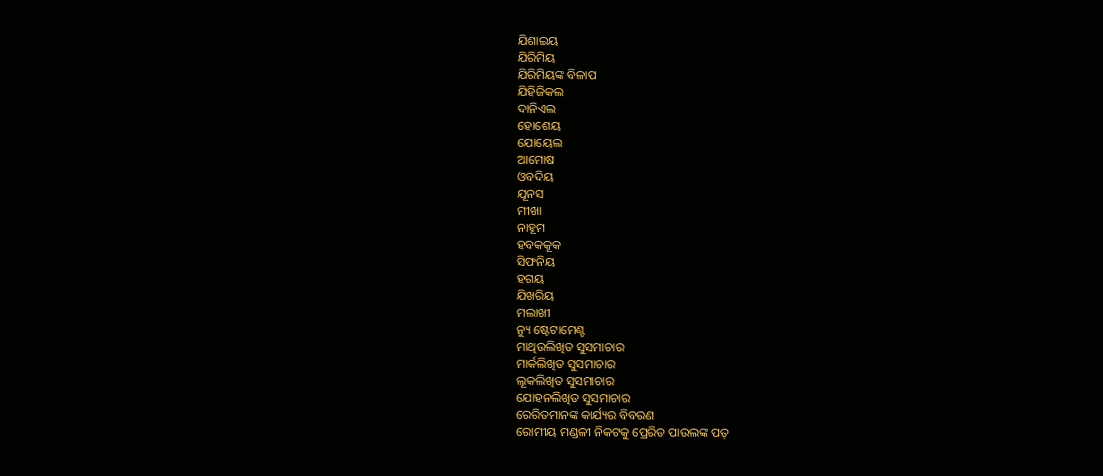ଯିଶାଇୟ
ଯିରିମିୟ
ଯିରିମିୟଙ୍କ ବିଳାପ
ଯିହିଜିକଲ
ଦାନିଏଲ
ହୋଶେୟ
ଯୋୟେଲ
ଆମୋଷ
ଓବଦିୟ
ଯୂନସ
ମୀଖା
ନାହୂମ
ହବକକୂକ
ସିଫନିୟ
ହଗୟ
ଯିଖରିୟ
ମଲାଖୀ
ନ୍ୟୁ ଷ୍ଟେଟାମେଣ୍ଟ
ମାଥିଉଲିଖିତ ସୁସମାଚାର
ମାର୍କଲିଖିତ ସୁସମାଚାର
ଲୂକଲିଖିତ ସୁସମାଚାର
ଯୋହନଲିଖିତ ସୁସମାଚାର
ରେରିତମାନଙ୍କ କାର୍ଯ୍ୟର ବିବରଣ
ରୋମୀୟ ମଣ୍ଡଳୀ ନିକଟକୁ ପ୍ରେରିତ ପାଉଲଙ୍କ ପତ୍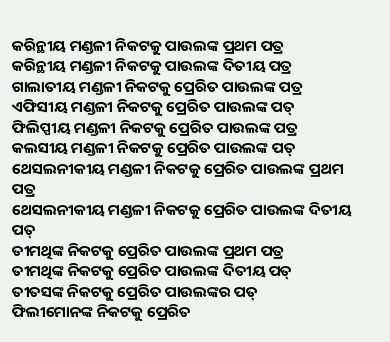କରିନ୍ଥୀୟ ମଣ୍ଡଳୀ ନିକଟକୁ ପାଉଲଙ୍କ ପ୍ରଥମ ପତ୍ର
କରିନ୍ଥୀୟ ମଣ୍ଡଳୀ ନିକଟକୁ ପାଉଲଙ୍କ ଦିତୀୟ ପତ୍ର
ଗାଲାତୀୟ ମଣ୍ଡଳୀ ନିକଟକୁ ପ୍ରେରିତ ପାଉଲଙ୍କ ପତ୍ର
ଏଫିସୀୟ ମଣ୍ଡଳୀ ନିକଟକୁ ପ୍ରେରିତ ପାଉଲଙ୍କ ପତ୍
ଫିଲିପ୍ପୀୟ ମଣ୍ଡଳୀ ନିକଟକୁ ପ୍ରେରିତ ପାଉଲଙ୍କ ପତ୍ର
କଲସୀୟ ମଣ୍ଡଳୀ ନିକଟକୁ ପ୍ରେରିତ ପାଉଲଙ୍କ ପତ୍
ଥେସଲନୀକୀୟ ମଣ୍ଡଳୀ ନିକଟକୁ ପ୍ରେରିତ ପାଉଲଙ୍କ ପ୍ରଥମ ପତ୍ର
ଥେସଲନୀକୀୟ ମଣ୍ଡଳୀ ନିକଟକୁ ପ୍ରେରିତ ପାଉଲଙ୍କ ଦିତୀୟ ପତ୍
ତୀମଥିଙ୍କ ନିକଟକୁ ପ୍ରେରିତ ପାଉଲଙ୍କ ପ୍ରଥମ ପତ୍ର
ତୀମଥିଙ୍କ ନିକଟକୁ ପ୍ରେରିତ ପାଉଲଙ୍କ ଦିତୀୟ ପତ୍
ତୀତସଙ୍କ ନିକଟକୁ ପ୍ରେରିତ ପାଉଲଙ୍କର ପତ୍
ଫିଲୀମୋନଙ୍କ ନିକଟକୁ ପ୍ରେରିତ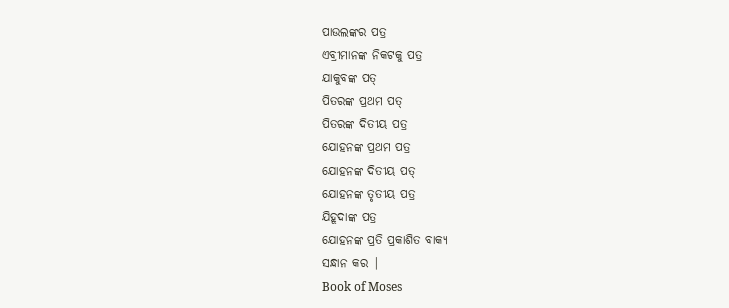ପାଉଲଙ୍କର ପତ୍ର
ଏବ୍ରୀମାନଙ୍କ ନିକଟକୁ ପତ୍ର
ଯାକୁବଙ୍କ ପତ୍
ପିତରଙ୍କ ପ୍ରଥମ ପତ୍
ପିତରଙ୍କ ଦିତୀୟ ପତ୍ର
ଯୋହନଙ୍କ ପ୍ରଥମ ପତ୍ର
ଯୋହନଙ୍କ ଦିତୀୟ ପତ୍
ଯୋହନଙ୍କ ତୃତୀୟ ପତ୍ର
ଯିହୂଦାଙ୍କ ପତ୍ର
ଯୋହନଙ୍କ ପ୍ରତି ପ୍ରକାଶିତ ବାକ୍ୟ
ସନ୍ଧାନ କର |
Book of Moses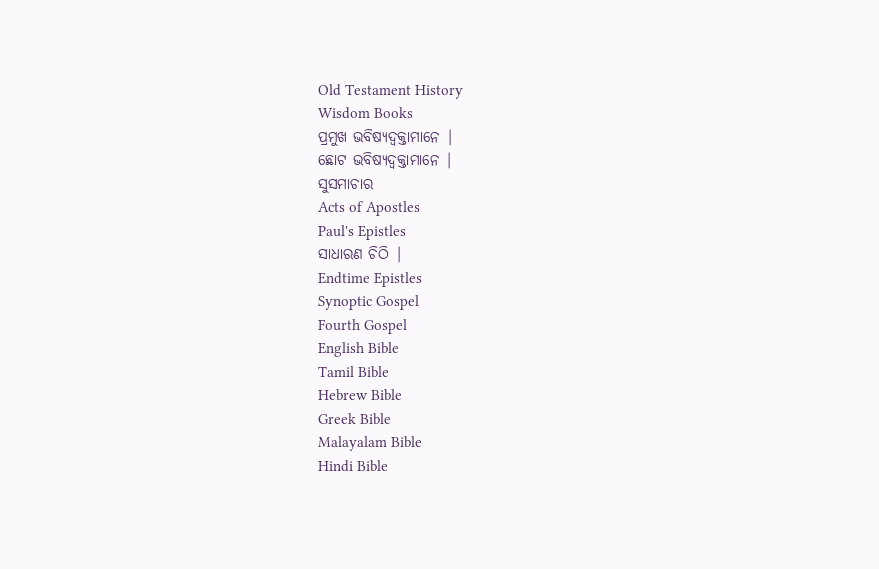Old Testament History
Wisdom Books
ପ୍ରମୁଖ ଭବିଷ୍ୟଦ୍ବକ୍ତାମାନେ |
ଛୋଟ ଭବିଷ୍ୟଦ୍ବକ୍ତାମାନେ |
ସୁସମାଚାର
Acts of Apostles
Paul's Epistles
ସାଧାରଣ ଚିଠି |
Endtime Epistles
Synoptic Gospel
Fourth Gospel
English Bible
Tamil Bible
Hebrew Bible
Greek Bible
Malayalam Bible
Hindi Bible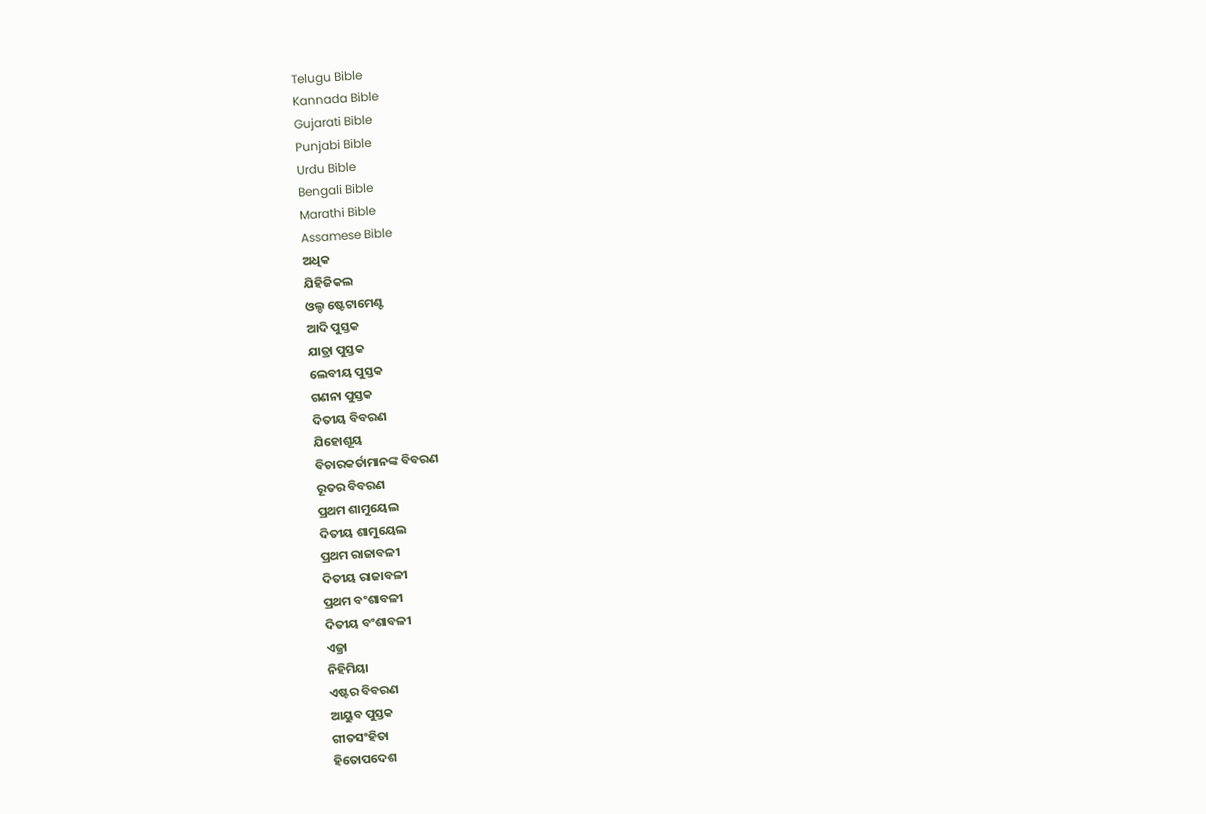Telugu Bible
Kannada Bible
Gujarati Bible
Punjabi Bible
Urdu Bible
Bengali Bible
Marathi Bible
Assamese Bible
ଅଧିକ
ଯିହିଜିକଲ
ଓଲ୍ଡ ଷ୍ଟେଟାମେଣ୍ଟ
ଆଦି ପୁସ୍ତକ
ଯାତ୍ରା ପୁସ୍ତକ
ଲେବୀୟ ପୁସ୍ତକ
ଗଣନା ପୁସ୍ତକ
ଦିତୀୟ ବିବରଣ
ଯିହୋଶୂୟ
ବିଚାରକର୍ତାମାନଙ୍କ ବିବରଣ
ରୂତର ବିବରଣ
ପ୍ରଥମ ଶାମୁୟେଲ
ଦିତୀୟ ଶାମୁୟେଲ
ପ୍ରଥମ ରାଜାବଳୀ
ଦିତୀୟ ରାଜାବଳୀ
ପ୍ରଥମ ବଂଶାବଳୀ
ଦିତୀୟ ବଂଶାବଳୀ
ଏଜ୍ରା
ନିହିମିୟା
ଏଷ୍ଟର ବିବରଣ
ଆୟୁବ ପୁସ୍ତକ
ଗୀତସଂହିତା
ହିତୋପଦେଶ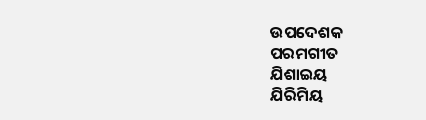ଉପଦେଶକ
ପରମଗୀତ
ଯିଶାଇୟ
ଯିରିମିୟ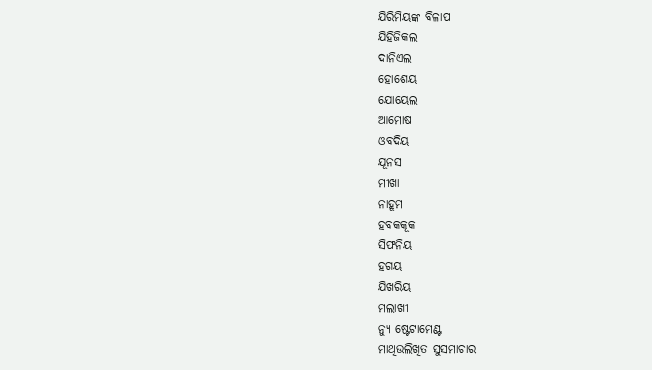ଯିରିମିୟଙ୍କ ବିଳାପ
ଯିହିଜିକଲ
ଦାନିଏଲ
ହୋଶେୟ
ଯୋୟେଲ
ଆମୋଷ
ଓବଦିୟ
ଯୂନସ
ମୀଖା
ନାହୂମ
ହବକକୂକ
ସିଫନିୟ
ହଗୟ
ଯିଖରିୟ
ମଲାଖୀ
ନ୍ୟୁ ଷ୍ଟେଟାମେଣ୍ଟ
ମାଥିଉଲିଖିତ ସୁସମାଚାର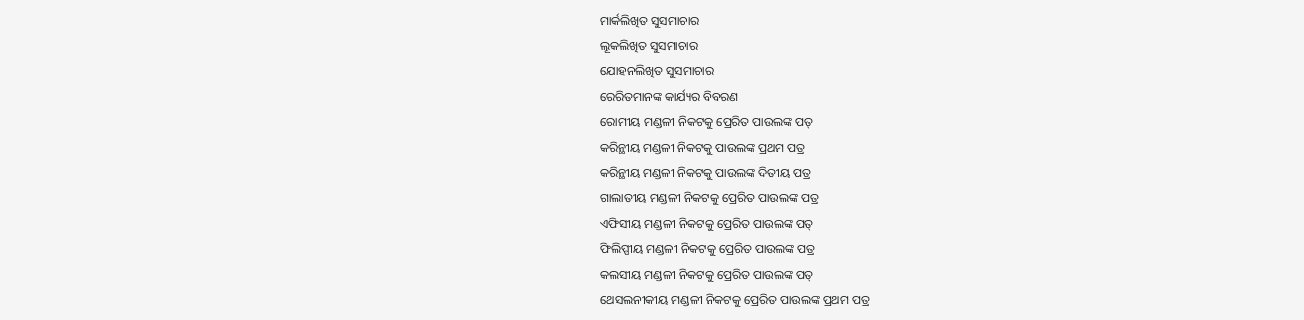ମାର୍କଲିଖିତ ସୁସମାଚାର
ଲୂକଲିଖିତ ସୁସମାଚାର
ଯୋହନଲିଖିତ ସୁସମାଚାର
ରେରିତମାନଙ୍କ କାର୍ଯ୍ୟର ବିବରଣ
ରୋମୀୟ ମଣ୍ଡଳୀ ନିକଟକୁ ପ୍ରେରିତ ପାଉଲଙ୍କ ପତ୍
କରିନ୍ଥୀୟ ମଣ୍ଡଳୀ ନିକଟକୁ ପାଉଲଙ୍କ ପ୍ରଥମ ପତ୍ର
କରିନ୍ଥୀୟ ମଣ୍ଡଳୀ ନିକଟକୁ ପାଉଲଙ୍କ ଦିତୀୟ ପତ୍ର
ଗାଲାତୀୟ ମଣ୍ଡଳୀ ନିକଟକୁ ପ୍ରେରିତ ପାଉଲଙ୍କ ପତ୍ର
ଏଫିସୀୟ ମଣ୍ଡଳୀ ନିକଟକୁ ପ୍ରେରିତ ପାଉଲଙ୍କ ପତ୍
ଫିଲିପ୍ପୀୟ ମଣ୍ଡଳୀ ନିକଟକୁ ପ୍ରେରିତ ପାଉଲଙ୍କ ପତ୍ର
କଲସୀୟ ମଣ୍ଡଳୀ ନିକଟକୁ ପ୍ରେରିତ ପାଉଲଙ୍କ ପତ୍
ଥେସଲନୀକୀୟ ମଣ୍ଡଳୀ ନିକଟକୁ ପ୍ରେରିତ ପାଉଲଙ୍କ ପ୍ରଥମ ପତ୍ର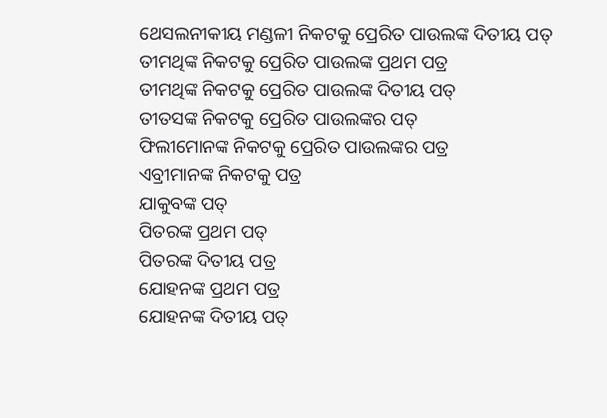ଥେସଲନୀକୀୟ ମଣ୍ଡଳୀ ନିକଟକୁ ପ୍ରେରିତ ପାଉଲଙ୍କ ଦିତୀୟ ପତ୍
ତୀମଥିଙ୍କ ନିକଟକୁ ପ୍ରେରିତ ପାଉଲଙ୍କ ପ୍ରଥମ ପତ୍ର
ତୀମଥିଙ୍କ ନିକଟକୁ ପ୍ରେରିତ ପାଉଲଙ୍କ ଦିତୀୟ ପତ୍
ତୀତସଙ୍କ ନିକଟକୁ ପ୍ରେରିତ ପାଉଲଙ୍କର ପତ୍
ଫିଲୀମୋନଙ୍କ ନିକଟକୁ ପ୍ରେରିତ ପାଉଲଙ୍କର ପତ୍ର
ଏବ୍ରୀମାନଙ୍କ ନିକଟକୁ ପତ୍ର
ଯାକୁବଙ୍କ ପତ୍
ପିତରଙ୍କ ପ୍ରଥମ ପତ୍
ପିତରଙ୍କ ଦିତୀୟ ପତ୍ର
ଯୋହନଙ୍କ ପ୍ରଥମ ପତ୍ର
ଯୋହନଙ୍କ ଦିତୀୟ ପତ୍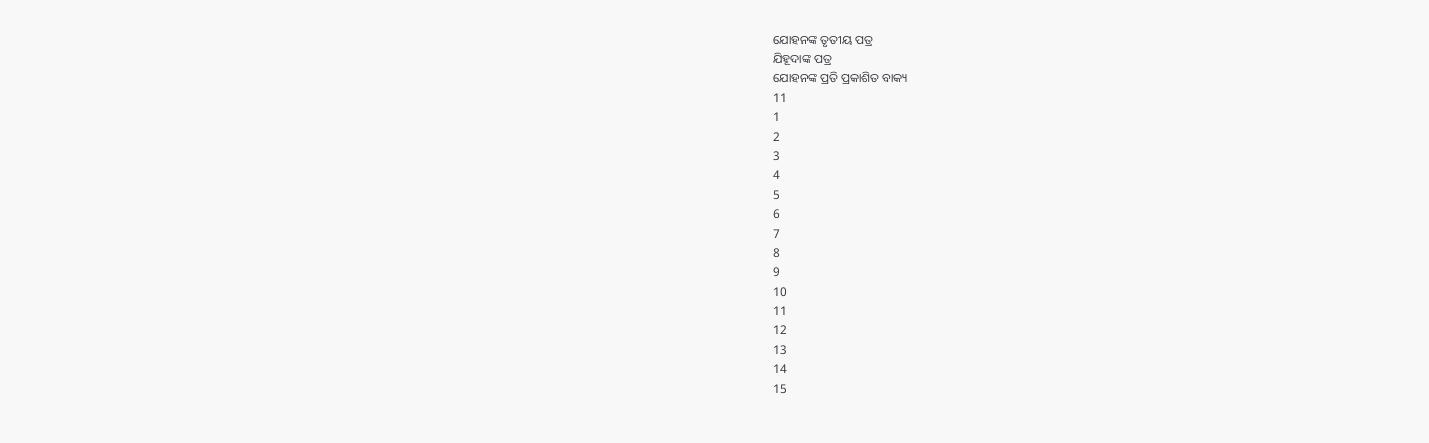ଯୋହନଙ୍କ ତୃତୀୟ ପତ୍ର
ଯିହୂଦାଙ୍କ ପତ୍ର
ଯୋହନଙ୍କ ପ୍ରତି ପ୍ରକାଶିତ ବାକ୍ୟ
11
1
2
3
4
5
6
7
8
9
10
11
12
13
14
15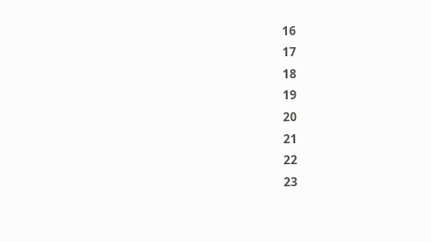16
17
18
19
20
21
22
23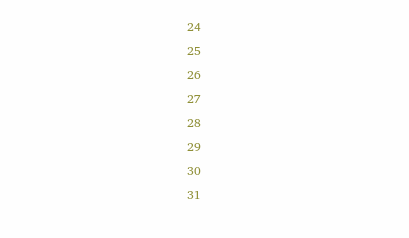24
25
26
27
28
29
30
31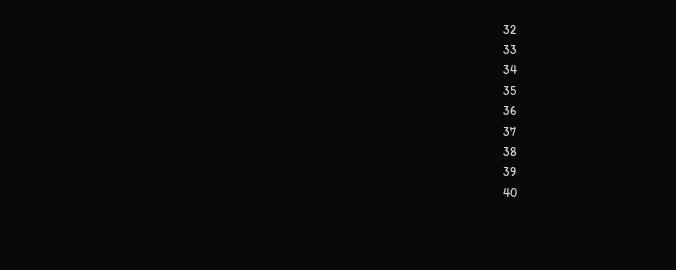32
33
34
35
36
37
38
39
40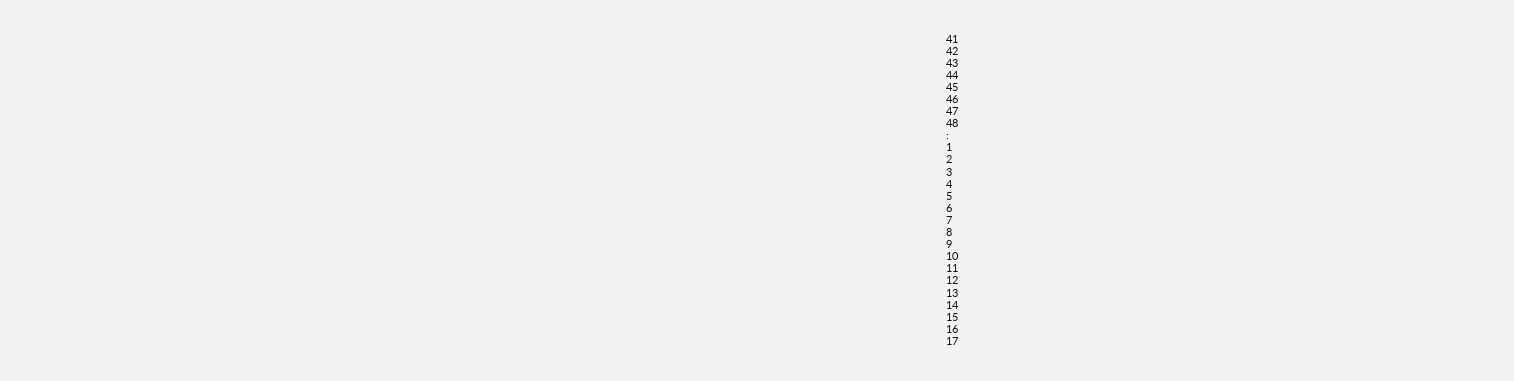41
42
43
44
45
46
47
48
:
1
2
3
4
5
6
7
8
9
10
11
12
13
14
15
16
17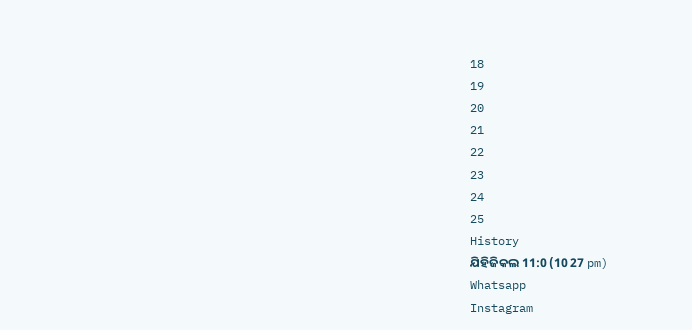18
19
20
21
22
23
24
25
History
ଯିହିଜିକଲ 11:0 (10 27 pm)
Whatsapp
Instagram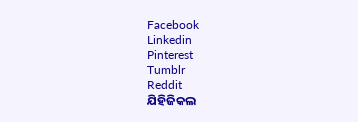Facebook
Linkedin
Pinterest
Tumblr
Reddit
ଯିହିଜିକଲ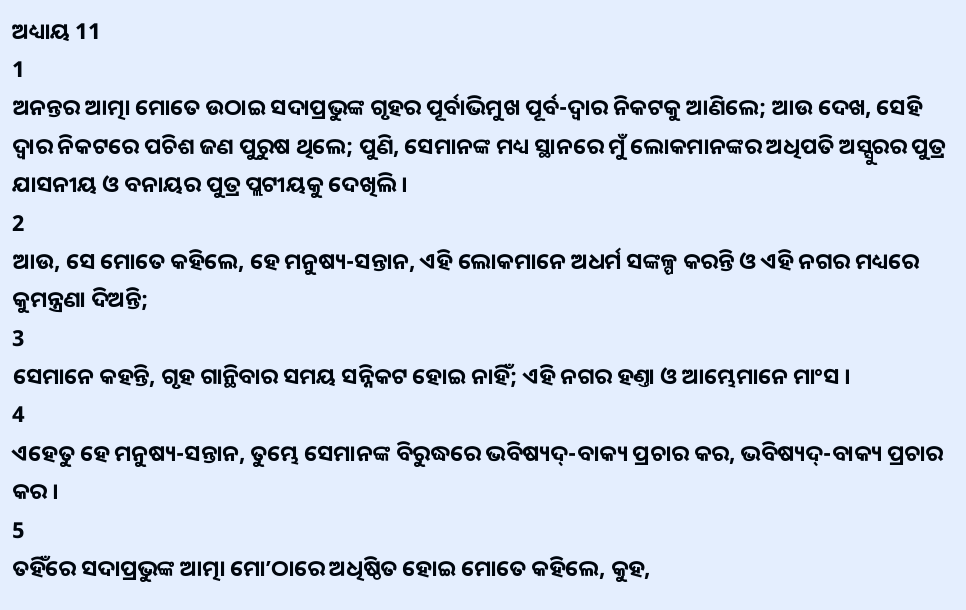ଅଧ୍ୟାୟ 11
1
ଅନନ୍ତର ଆତ୍ମା ମୋତେ ଉଠାଇ ସଦାପ୍ରଭୁଙ୍କ ଗୃହର ପୂର୍ବାଭିମୁଖ ପୂର୍ବ-ଦ୍ଵାର ନିକଟକୁ ଆଣିଲେ; ଆଉ ଦେଖ, ସେହି ଦ୍ଵାର ନିକଟରେ ପଚିଶ ଜଣ ପୁରୁଷ ଥିଲେ; ପୁଣି, ସେମାନଙ୍କ ମଧ୍ୟ ସ୍ଥାନରେ ମୁଁ ଲୋକମାନଙ୍କର ଅଧିପତି ଅସ୍ସୁରର ପୁତ୍ର ଯାସନୀୟ ଓ ବନାୟର ପୁତ୍ର ପ୍ଲଟୀୟକୁ ଦେଖିଲି ।
2
ଆଉ, ସେ ମୋତେ କହିଲେ, ହେ ମନୁଷ୍ୟ-ସନ୍ତାନ, ଏହି ଲୋକମାନେ ଅଧର୍ମ ସଙ୍କଳ୍ପ କରନ୍ତି ଓ ଏହି ନଗର ମଧ୍ୟରେ କୁମନ୍ତ୍ରଣା ଦିଅନ୍ତି;
3
ସେମାନେ କହନ୍ତି, ଗୃହ ଗାନ୍ଥିବାର ସମୟ ସନ୍ନିକଟ ହୋଇ ନାହିଁ; ଏହି ନଗର ହଣ୍ତା ଓ ଆମ୍ଭେମାନେ ମାଂସ ।
4
ଏହେତୁ ହେ ମନୁଷ୍ୟ-ସନ୍ତାନ, ତୁମ୍ଭେ ସେମାନଙ୍କ ବିରୁଦ୍ଧରେ ଭବିଷ୍ୟଦ୍-ବାକ୍ୟ ପ୍ରଚାର କର, ଭବିଷ୍ୟଦ୍-ବାକ୍ୟ ପ୍ରଚାର କର ।
5
ତହିଁରେ ସଦାପ୍ରଭୁଙ୍କ ଆତ୍ମା ମୋʼଠାରେ ଅଧିଷ୍ଠିତ ହୋଇ ମୋତେ କହିଲେ, କୁହ,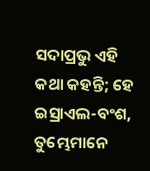ସଦାପ୍ରଭୁ ଏହି କଥା କହନ୍ତି; ହେ ଇସ୍ରାଏଲ-ବଂଶ, ତୁମ୍ଭେମାନେ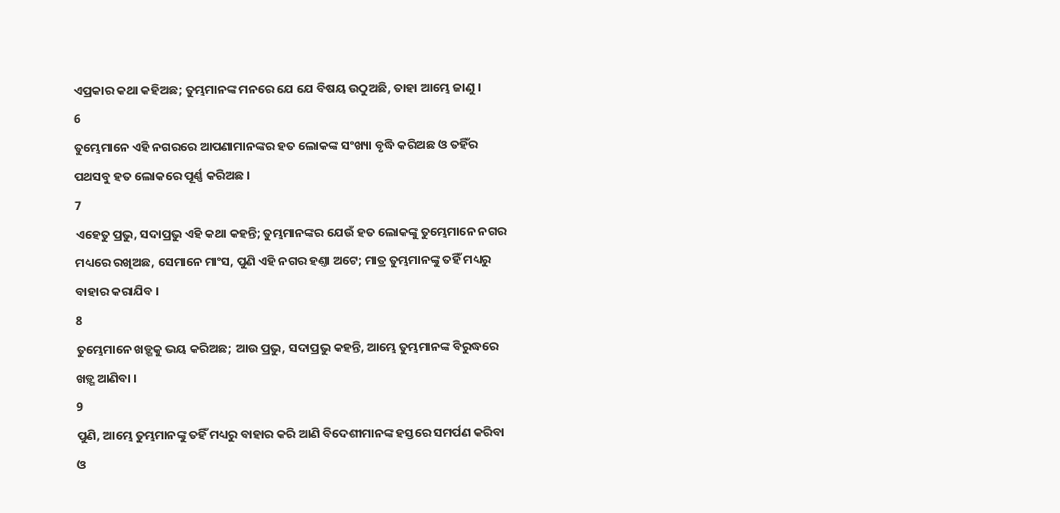ଏପ୍ରକାର କଥା କହିଅଛ; ତୁମ୍ଭମାନଙ୍କ ମନରେ ଯେ ଯେ ବିଷୟ ଉଠୁଅଛି, ତାହା ଆମ୍ଭେ ଜାଣୁ ।
6
ତୁମ୍ଭେମାନେ ଏହି ନଗରରେ ଆପଣାମାନଙ୍କର ହତ ଲୋକଙ୍କ ସଂଖ୍ୟା ବୃଦ୍ଧି କରିଅଛ ଓ ତହିଁର ପଥସବୁ ହତ ଲୋକରେ ପୂର୍ଣ୍ଣ କରିଅଛ ।
7
ଏହେତୁ ପ୍ରଭୁ, ସଦାପ୍ରଭୁ ଏହି କଥା କହନ୍ତି; ତୁମ୍ଭମାନଙ୍କର ଯେଉଁ ହତ ଲୋକଙ୍କୁ ତୁମ୍ଭେମାନେ ନଗର ମଧ୍ୟରେ ରଖିଅଛ, ସେମାନେ ମାଂସ, ପୁଣି ଏହି ନଗର ହଣ୍ତା ଅଟେ; ମାତ୍ର ତୁମ୍ଭମାନଙ୍କୁ ତହିଁ ମଧ୍ୟରୁ ବାହାର କରାଯିବ ।
8
ତୁମ୍ଭେମାନେ ଖଡ଼୍ଗକୁ ଭୟ କରିଅଛ; ଆଉ ପ୍ରଭୁ, ସଦାପ୍ରଭୁ କହନ୍ତି, ଆମ୍ଭେ ତୁମ୍ଭମାନଙ୍କ ବିରୁଦ୍ଧରେ ଖଡ଼୍ଗ ଆଣିବା ।
9
ପୁଣି, ଆମ୍ଭେ ତୁମ୍ଭମାନଙ୍କୁ ତହିଁ ମଧ୍ୟରୁ ବାହାର କରି ଆଣି ବିଦେଶୀମାନଙ୍କ ହସ୍ତରେ ସମର୍ପଣ କରିବା ଓ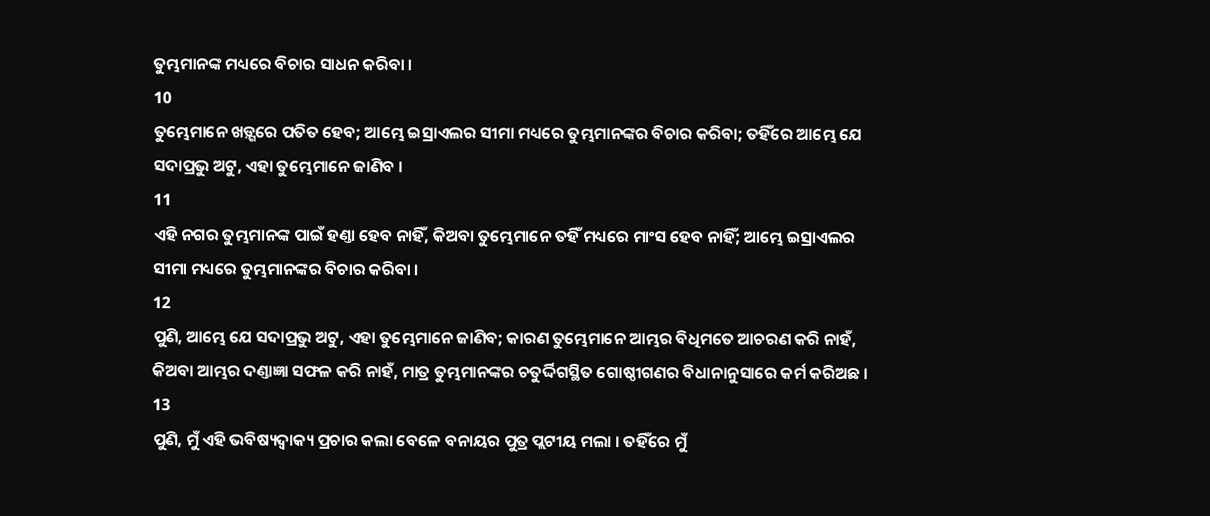ତୁମ୍ଭମାନଙ୍କ ମଧ୍ୟରେ ବିଚାର ସାଧନ କରିବା ।
10
ତୁମ୍ଭେମାନେ ଖଡ଼୍ଗରେ ପତିତ ହେବ; ଆମ୍ଭେ ଇସ୍ରାଏଲର ସୀମା ମଧ୍ୟରେ ତୁମ୍ଭମାନଙ୍କର ବିଚାର କରିବା; ତହିଁରେ ଆମ୍ଭେ ଯେ ସଦାପ୍ରଭୁ ଅଟୁ, ଏହା ତୁମ୍ଭେମାନେ ଜାଣିବ ।
11
ଏହି ନଗର ତୁମ୍ଭମାନଙ୍କ ପାଇଁ ହଣ୍ତା ହେବ ନାହିଁ, କିଅବା ତୁମ୍ଭେମାନେ ତହିଁ ମଧ୍ୟରେ ମାଂସ ହେବ ନାହିଁ; ଆମ୍ଭେ ଇସ୍ରାଏଲର ସୀମା ମଧ୍ୟରେ ତୁମ୍ଭମାନଙ୍କର ବିଚାର କରିବା ।
12
ପୁଣି, ଆମ୍ଭେ ଯେ ସଦାପ୍ରଭୁ ଅଟୁ, ଏହା ତୁମ୍ଭେମାନେ ଜାଣିବ; କାରଣ ତୁମ୍ଭେମାନେ ଆମ୍ଭର ବିଧିମତେ ଆଚରଣ କରି ନାହଁ, କିଅବା ଆମ୍ଭର ଦଣ୍ତାଜ୍ଞା ସଫଳ କରି ନାହଁ, ମାତ୍ର ତୁମ୍ଭମାନଙ୍କର ଚତୁର୍ଦ୍ଦିଗସ୍ଥିତ ଗୋଷ୍ଠୀଗଣର ବିଧାନାନୁସାରେ କର୍ମ କରିଅଛ ।
13
ପୁଣି, ମୁଁ ଏହି ଭବିଷ୍ୟଦ୍ବାକ୍ୟ ପ୍ରଚାର କଲା ବେଳେ ବନାୟର ପୁତ୍ର ପ୍ଲଟୀୟ ମଲା । ତହିଁରେ ମୁଁ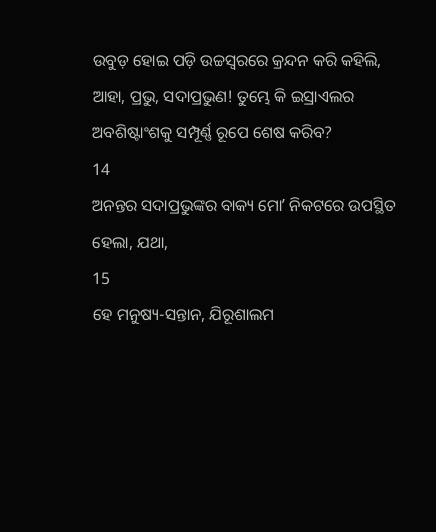ଉବୁଡ଼ ହୋଇ ପଡ଼ି ଉଚ୍ଚସ୍ଵରରେ କ୍ରନ୍ଦନ କରି କହିଲି, ଆହା, ପ୍ରଭୁ, ସଦାପ୍ରଭୁଣ! ତୁମ୍ଭେ କି ଇସ୍ରାଏଲର ଅବଶିଷ୍ଟାଂଶକୁ ସମ୍ପୂର୍ଣ୍ଣ ରୂପେ ଶେଷ କରିବ?
14
ଅନନ୍ତର ସଦାପ୍ରଭୁଙ୍କର ବାକ୍ୟ ମୋʼ ନିକଟରେ ଉପସ୍ଥିତ ହେଲା, ଯଥା,
15
ହେ ମନୁଷ୍ୟ-ସନ୍ତାନ, ଯିରୂଶାଲମ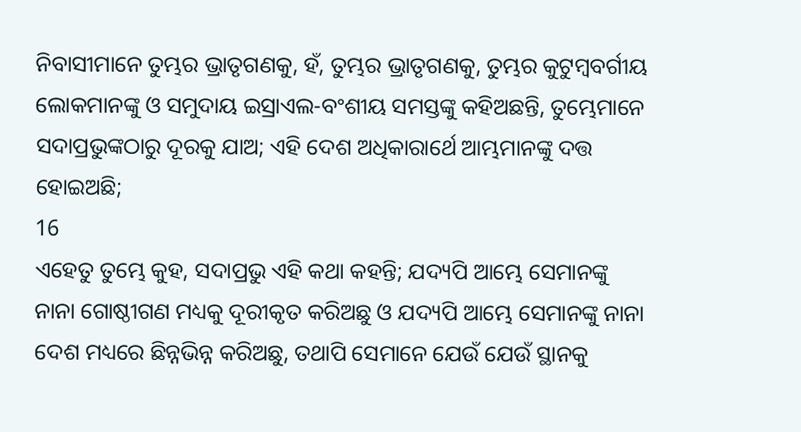ନିବାସୀମାନେ ତୁମ୍ଭର ଭ୍ରାତୃଗଣକୁ, ହଁ, ତୁମ୍ଭର ଭ୍ରାତୃଗଣକୁ, ତୁମ୍ଭର କୁଟୁମ୍ଵବର୍ଗୀୟ ଲୋକମାନଙ୍କୁ ଓ ସମୁଦାୟ ଇସ୍ରାଏଲ-ବଂଶୀୟ ସମସ୍ତଙ୍କୁ କହିଅଛନ୍ତି, ତୁମ୍ଭେମାନେ ସଦାପ୍ରଭୁଙ୍କଠାରୁ ଦୂରକୁ ଯାଅ; ଏହି ଦେଶ ଅଧିକାରାର୍ଥେ ଆମ୍ଭମାନଙ୍କୁ ଦତ୍ତ ହୋଇଅଛି;
16
ଏହେତୁ ତୁମ୍ଭେ କୁହ, ସଦାପ୍ରଭୁ ଏହି କଥା କହନ୍ତି; ଯଦ୍ୟପି ଆମ୍ଭେ ସେମାନଙ୍କୁ ନାନା ଗୋଷ୍ଠୀଗଣ ମଧ୍ୟକୁ ଦୂରୀକୃତ କରିଅଛୁ ଓ ଯଦ୍ୟପି ଆମ୍ଭେ ସେମାନଙ୍କୁ ନାନା ଦେଶ ମଧ୍ୟରେ ଛିନ୍ନଭିନ୍ନ କରିଅଛୁ, ତଥାପି ସେମାନେ ଯେଉଁ ଯେଉଁ ସ୍ଥାନକୁ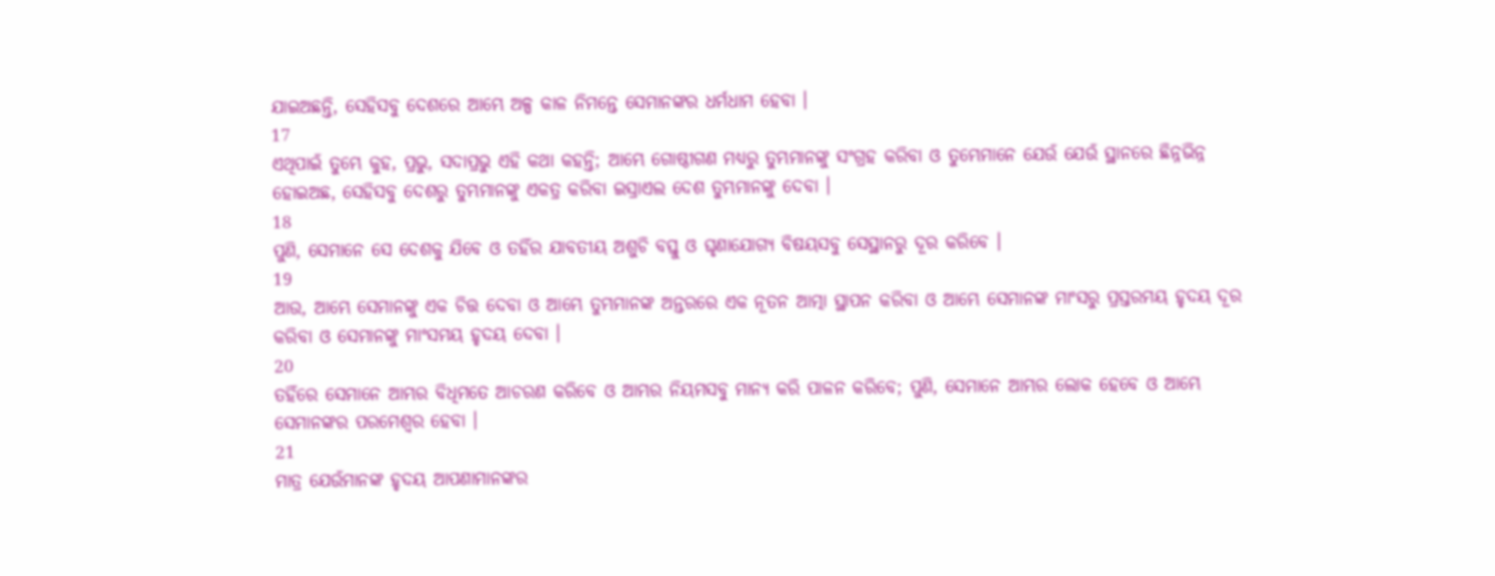ଯାଇଅଛନ୍ତି, ସେହିସବୁ ଦେଶରେ ଆମ୍ଭେ ଅଳ୍ପ କାଳ ନିମନ୍ତେ ସେମାନଙ୍କର ଧର୍ମଧାମ ହେବା ।
17
ଏଥିପାଇଁ ତୁମ୍ଭେ କୁହ, ପ୍ରଭୁ, ସଦାପ୍ରଭୁ ଏହି କଥା କହନ୍ତି; ଆମ୍ଭେ ଗୋଷ୍ଠୀଗଣ ମଧ୍ୟରୁ ତୁମ୍ଭମାନଙ୍କୁ ସଂଗ୍ରହ କରିବା ଓ ତୁମ୍ଭେମାନେ ଯେଉଁ ଯେଉଁ ସ୍ଥାନରେ ଛିନ୍ନଭିନ୍ନ ହୋଇଅଛ, ସେହିସବୁ ଦେଶରୁ ତୁମ୍ଭମାନଙ୍କୁ ଏକତ୍ର କରିବା ଇସ୍ରାଏଲ ଦେଶ ତୁମ୍ଭମାନଙ୍କୁ ଦେବା ।
18
ପୁଣି, ସେମାନେ ସେ ଦେଶକୁ ଯିବେ ଓ ତହିଁର ଯାବତୀୟ ଅଶୁଚି ବସ୍ତୁ ଓ ଘୃଣାଯୋଗ୍ୟ ବିଷୟସବୁ ସେସ୍ଥାନରୁ ଦୂର କରିବେ ।
19
ଆଉ, ଆମ୍ଭେ ସେମାନଙ୍କୁ ଏକ ଚିତ୍ତ ଦେବା ଓ ଆମ୍ଭେ ତୁମ୍ଭମାନଙ୍କ ଅନ୍ତରରେ ଏକ ନୂତନ ଆତ୍ମା ସ୍ଥାପନ କରିବା ଓ ଆମ୍ଭେ ସେମାନଙ୍କ ମାଂସରୁ ପ୍ରସ୍ତରମୟ ହୃଦୟ ଦୂର କରିବା ଓ ସେମାନଙ୍କୁ ମାଂସମୟ ହୃଦୟ ଦେବା ।
20
ତହିଁରେ ସେମାନେ ଆମ୍ଭର ବିଧିମତେ ଆଚରଣ କରିବେ ଓ ଆମ୍ଭର ନିୟମସବୁ ମାନ୍ୟ କରି ପାଳନ କରିବେ; ପୁଣି, ସେମାନେ ଆମ୍ଭର ଲୋକ ହେବେ ଓ ଆମ୍ଭେ ସେମାନଙ୍କର ପରମେଶ୍ଵର ହେବା ।
21
ମାତ୍ର ଯେଉଁମାନଙ୍କ ହୃଦୟ ଆପଣାମାନଙ୍କର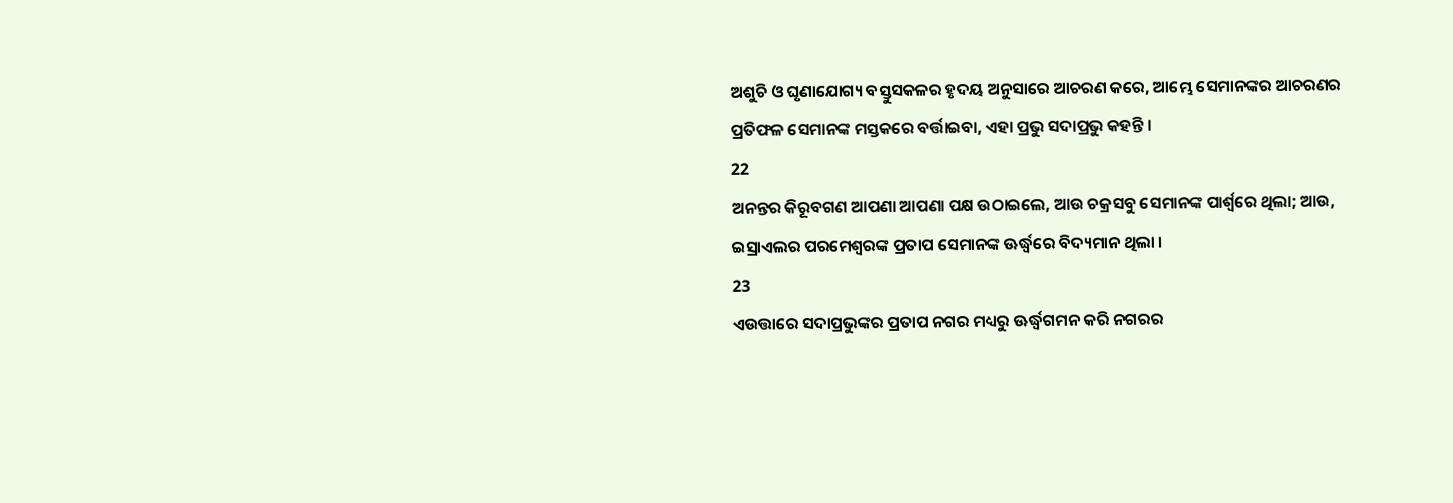ଅଶୁଚି ଓ ଘୃଣାଯୋଗ୍ୟ ବସ୍ତୁସକଳର ହୃଦୟ ଅନୁସାରେ ଆଚରଣ କରେ, ଆମ୍ଭେ ସେମାନଙ୍କର ଆଚରଣର ପ୍ରତିଫଳ ସେମାନଙ୍କ ମସ୍ତକରେ ବର୍ତ୍ତାଇବା, ଏହା ପ୍ରଭୁ ସଦାପ୍ରଭୁ କହନ୍ତି ।
22
ଅନନ୍ତର କିରୂବଗଣ ଆପଣା ଆପଣା ପକ୍ଷ ଉଠାଇଲେ, ଆଉ ଚକ୍ରସବୁ ସେମାନଙ୍କ ପାର୍ଶ୍ଵରେ ଥିଲା; ଆଉ, ଇସ୍ରାଏଲର ପରମେଶ୍ଵରଙ୍କ ପ୍ରତାପ ସେମାନଙ୍କ ଊର୍ଦ୍ଧ୍ଵରେ ବିଦ୍ୟମାନ ଥିଲା ।
23
ଏଉତ୍ତାରେ ସଦାପ୍ରଭୁଙ୍କର ପ୍ରତାପ ନଗର ମଧ୍ୟରୁ ଊର୍ଦ୍ଧ୍ଵଗମନ କରି ନଗରର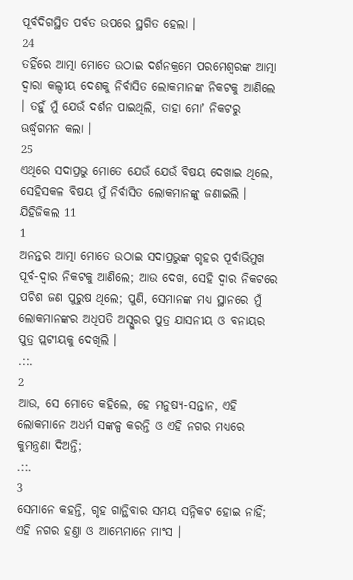ପୂର୍ବଦିଗସ୍ଥିତ ପର୍ବତ ଉପରେ ସ୍ଥଗିତ ହେଲା ।
24
ତହିଁରେ ଆତ୍ମା ମୋତେ ଉଠାଇ ଦର୍ଶନକ୍ରମେ ପରମେଶ୍ଵରଙ୍କ ଆତ୍ମା ଦ୍ଵାରା କଲ୍ଦୀୟ ଦେଶକୁ ନିର୍ବାସିତ ଲୋକମାନଙ୍କ ନିକଟକୁ ଆଣିଲେ । ତହୁଁ ମୁଁ ଯେଉଁ ଦର୍ଶନ ପାଇଥିଲି, ତାହା ମୋʼ ନିକଟରୁ ଊର୍ଦ୍ଧ୍ଵଗମନ କଲା ।
25
ଏଥିରେ ସଦାପ୍ରଭୁ ମୋତେ ଯେଉଁ ଯେଉଁ ବିଷୟ ଦେଖାଇ ଥିଲେ, ସେହିସକଳ ବିଷୟ ମୁଁ ନିର୍ବାସିତ ଲୋକମାନଙ୍କୁ ଜଣାଇଲି ।
ଯିହିଜିକଲ 11
1
ଅନନ୍ତର ଆତ୍ମା ମୋତେ ଉଠାଇ ସଦାପ୍ରଭୁଙ୍କ ଗୃହର ପୂର୍ବାଭିମୁଖ ପୂର୍ବ-ଦ୍ଵାର ନିକଟକୁ ଆଣିଲେ; ଆଉ ଦେଖ, ସେହି ଦ୍ଵାର ନିକଟରେ ପଚିଶ ଜଣ ପୁରୁଷ ଥିଲେ; ପୁଣି, ସେମାନଙ୍କ ମଧ୍ୟ ସ୍ଥାନରେ ମୁଁ ଲୋକମାନଙ୍କର ଅଧିପତି ଅସ୍ସୁରର ପୁତ୍ର ଯାସନୀୟ ଓ ବନାୟର ପୁତ୍ର ପ୍ଲଟୀୟକୁ ଦେଖିଲି ।
.::.
2
ଆଉ, ସେ ମୋତେ କହିଲେ, ହେ ମନୁଷ୍ୟ-ସନ୍ତାନ, ଏହି ଲୋକମାନେ ଅଧର୍ମ ସଙ୍କଳ୍ପ କରନ୍ତି ଓ ଏହି ନଗର ମଧ୍ୟରେ କୁମନ୍ତ୍ରଣା ଦିଅନ୍ତି;
.::.
3
ସେମାନେ କହନ୍ତି, ଗୃହ ଗାନ୍ଥିବାର ସମୟ ସନ୍ନିକଟ ହୋଇ ନାହିଁ; ଏହି ନଗର ହଣ୍ତା ଓ ଆମ୍ଭେମାନେ ମାଂସ ।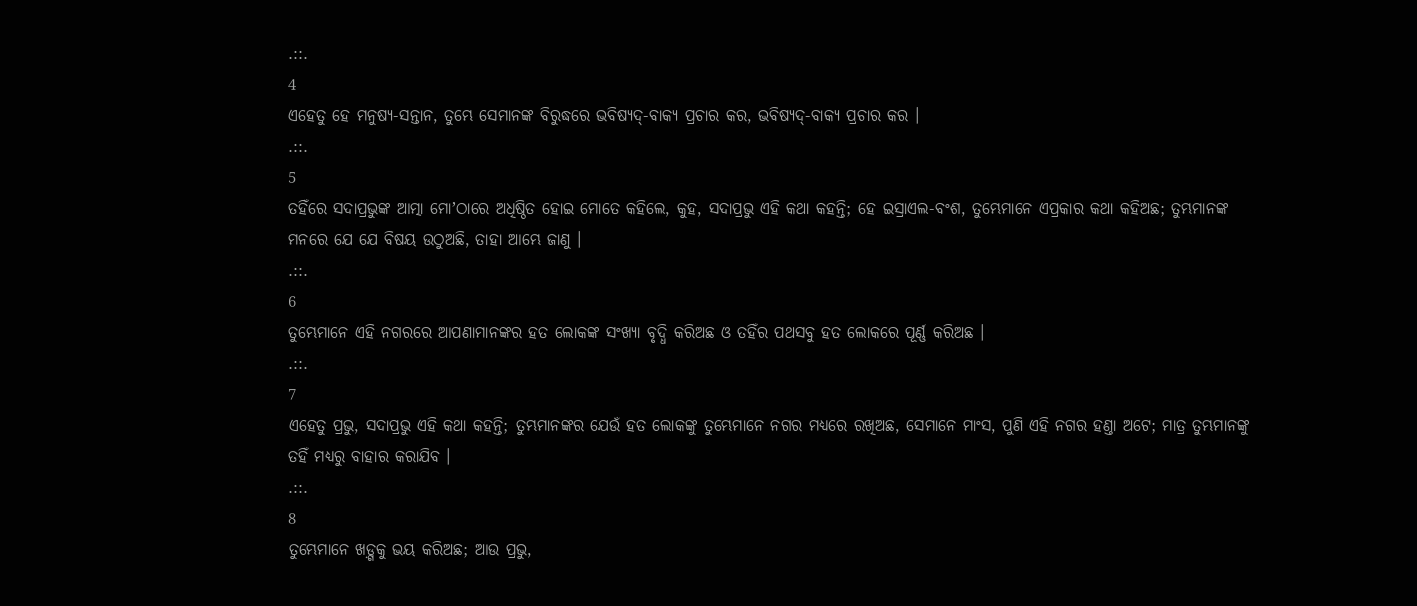.::.
4
ଏହେତୁ ହେ ମନୁଷ୍ୟ-ସନ୍ତାନ, ତୁମ୍ଭେ ସେମାନଙ୍କ ବିରୁଦ୍ଧରେ ଭବିଷ୍ୟଦ୍-ବାକ୍ୟ ପ୍ରଚାର କର, ଭବିଷ୍ୟଦ୍-ବାକ୍ୟ ପ୍ରଚାର କର ।
.::.
5
ତହିଁରେ ସଦାପ୍ରଭୁଙ୍କ ଆତ୍ମା ମୋʼଠାରେ ଅଧିଷ୍ଠିତ ହୋଇ ମୋତେ କହିଲେ, କୁହ, ସଦାପ୍ରଭୁ ଏହି କଥା କହନ୍ତି; ହେ ଇସ୍ରାଏଲ-ବଂଶ, ତୁମ୍ଭେମାନେ ଏପ୍ରକାର କଥା କହିଅଛ; ତୁମ୍ଭମାନଙ୍କ ମନରେ ଯେ ଯେ ବିଷୟ ଉଠୁଅଛି, ତାହା ଆମ୍ଭେ ଜାଣୁ ।
.::.
6
ତୁମ୍ଭେମାନେ ଏହି ନଗରରେ ଆପଣାମାନଙ୍କର ହତ ଲୋକଙ୍କ ସଂଖ୍ୟା ବୃଦ୍ଧି କରିଅଛ ଓ ତହିଁର ପଥସବୁ ହତ ଲୋକରେ ପୂର୍ଣ୍ଣ କରିଅଛ ।
.::.
7
ଏହେତୁ ପ୍ରଭୁ, ସଦାପ୍ରଭୁ ଏହି କଥା କହନ୍ତି; ତୁମ୍ଭମାନଙ୍କର ଯେଉଁ ହତ ଲୋକଙ୍କୁ ତୁମ୍ଭେମାନେ ନଗର ମଧ୍ୟରେ ରଖିଅଛ, ସେମାନେ ମାଂସ, ପୁଣି ଏହି ନଗର ହଣ୍ତା ଅଟେ; ମାତ୍ର ତୁମ୍ଭମାନଙ୍କୁ ତହିଁ ମଧ୍ୟରୁ ବାହାର କରାଯିବ ।
.::.
8
ତୁମ୍ଭେମାନେ ଖଡ଼୍ଗକୁ ଭୟ କରିଅଛ; ଆଉ ପ୍ରଭୁ,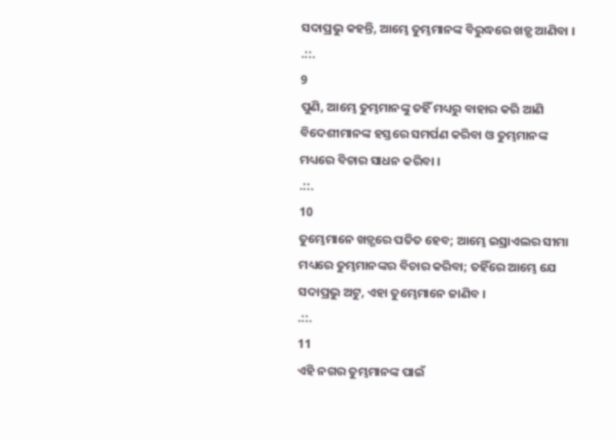ସଦାପ୍ରଭୁ କହନ୍ତି, ଆମ୍ଭେ ତୁମ୍ଭମାନଙ୍କ ବିରୁଦ୍ଧରେ ଖଡ଼୍ଗ ଆଣିବା ।
.::.
9
ପୁଣି, ଆମ୍ଭେ ତୁମ୍ଭମାନଙ୍କୁ ତହିଁ ମଧ୍ୟରୁ ବାହାର କରି ଆଣି ବିଦେଶୀମାନଙ୍କ ହସ୍ତରେ ସମର୍ପଣ କରିବା ଓ ତୁମ୍ଭମାନଙ୍କ ମଧ୍ୟରେ ବିଚାର ସାଧନ କରିବା ।
.::.
10
ତୁମ୍ଭେମାନେ ଖଡ଼୍ଗରେ ପତିତ ହେବ; ଆମ୍ଭେ ଇସ୍ରାଏଲର ସୀମା ମଧ୍ୟରେ ତୁମ୍ଭମାନଙ୍କର ବିଚାର କରିବା; ତହିଁରେ ଆମ୍ଭେ ଯେ ସଦାପ୍ରଭୁ ଅଟୁ, ଏହା ତୁମ୍ଭେମାନେ ଜାଣିବ ।
.::.
11
ଏହି ନଗର ତୁମ୍ଭମାନଙ୍କ ପାଇଁ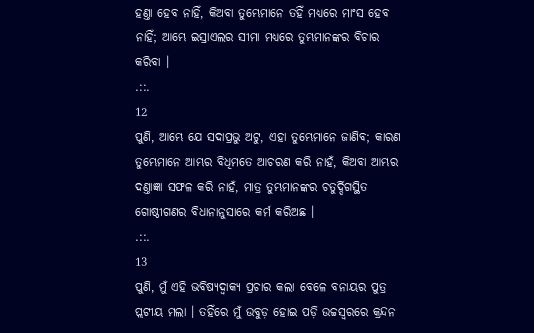ହଣ୍ତା ହେବ ନାହିଁ, କିଅବା ତୁମ୍ଭେମାନେ ତହିଁ ମଧ୍ୟରେ ମାଂସ ହେବ ନାହିଁ; ଆମ୍ଭେ ଇସ୍ରାଏଲର ସୀମା ମଧ୍ୟରେ ତୁମ୍ଭମାନଙ୍କର ବିଚାର କରିବା ।
.::.
12
ପୁଣି, ଆମ୍ଭେ ଯେ ସଦାପ୍ରଭୁ ଅଟୁ, ଏହା ତୁମ୍ଭେମାନେ ଜାଣିବ; କାରଣ ତୁମ୍ଭେମାନେ ଆମ୍ଭର ବିଧିମତେ ଆଚରଣ କରି ନାହଁ, କିଅବା ଆମ୍ଭର ଦଣ୍ତାଜ୍ଞା ସଫଳ କରି ନାହଁ, ମାତ୍ର ତୁମ୍ଭମାନଙ୍କର ଚତୁର୍ଦ୍ଦିଗସ୍ଥିତ ଗୋଷ୍ଠୀଗଣର ବିଧାନାନୁସାରେ କର୍ମ କରିଅଛ ।
.::.
13
ପୁଣି, ମୁଁ ଏହି ଭବିଷ୍ୟଦ୍ବାକ୍ୟ ପ୍ରଚାର କଲା ବେଳେ ବନାୟର ପୁତ୍ର ପ୍ଲଟୀୟ ମଲା । ତହିଁରେ ମୁଁ ଉବୁଡ଼ ହୋଇ ପଡ଼ି ଉଚ୍ଚସ୍ଵରରେ କ୍ରନ୍ଦନ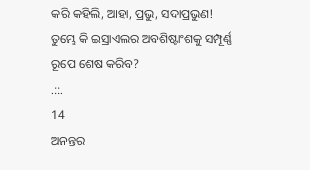କରି କହିଲି, ଆହା, ପ୍ରଭୁ, ସଦାପ୍ରଭୁଣ! ତୁମ୍ଭେ କି ଇସ୍ରାଏଲର ଅବଶିଷ୍ଟାଂଶକୁ ସମ୍ପୂର୍ଣ୍ଣ ରୂପେ ଶେଷ କରିବ?
.::.
14
ଅନନ୍ତର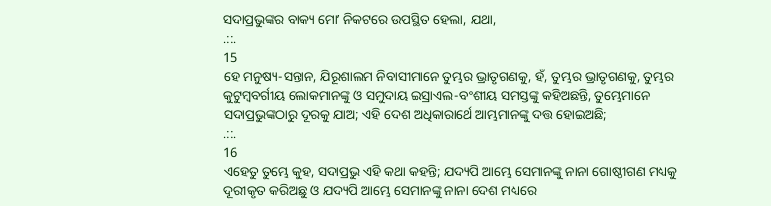ସଦାପ୍ରଭୁଙ୍କର ବାକ୍ୟ ମୋʼ ନିକଟରେ ଉପସ୍ଥିତ ହେଲା, ଯଥା,
.::.
15
ହେ ମନୁଷ୍ୟ-ସନ୍ତାନ, ଯିରୂଶାଲମ ନିବାସୀମାନେ ତୁମ୍ଭର ଭ୍ରାତୃଗଣକୁ, ହଁ, ତୁମ୍ଭର ଭ୍ରାତୃଗଣକୁ, ତୁମ୍ଭର କୁଟୁମ୍ଵବର୍ଗୀୟ ଲୋକମାନଙ୍କୁ ଓ ସମୁଦାୟ ଇସ୍ରାଏଲ-ବଂଶୀୟ ସମସ୍ତଙ୍କୁ କହିଅଛନ୍ତି, ତୁମ୍ଭେମାନେ ସଦାପ୍ରଭୁଙ୍କଠାରୁ ଦୂରକୁ ଯାଅ; ଏହି ଦେଶ ଅଧିକାରାର୍ଥେ ଆମ୍ଭମାନଙ୍କୁ ଦତ୍ତ ହୋଇଅଛି;
.::.
16
ଏହେତୁ ତୁମ୍ଭେ କୁହ, ସଦାପ୍ରଭୁ ଏହି କଥା କହନ୍ତି; ଯଦ୍ୟପି ଆମ୍ଭେ ସେମାନଙ୍କୁ ନାନା ଗୋଷ୍ଠୀଗଣ ମଧ୍ୟକୁ ଦୂରୀକୃତ କରିଅଛୁ ଓ ଯଦ୍ୟପି ଆମ୍ଭେ ସେମାନଙ୍କୁ ନାନା ଦେଶ ମଧ୍ୟରେ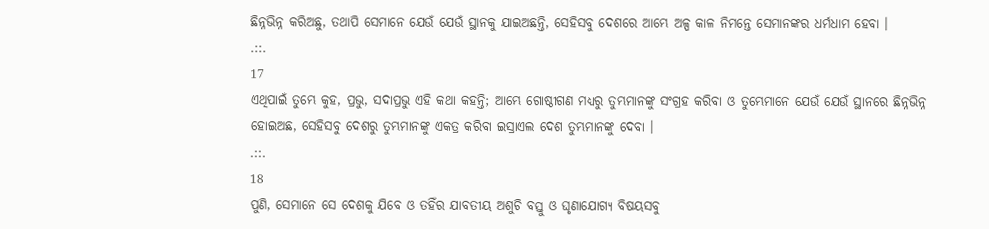ଛିନ୍ନଭିନ୍ନ କରିଅଛୁ, ତଥାପି ସେମାନେ ଯେଉଁ ଯେଉଁ ସ୍ଥାନକୁ ଯାଇଅଛନ୍ତି, ସେହିସବୁ ଦେଶରେ ଆମ୍ଭେ ଅଳ୍ପ କାଳ ନିମନ୍ତେ ସେମାନଙ୍କର ଧର୍ମଧାମ ହେବା ।
.::.
17
ଏଥିପାଇଁ ତୁମ୍ଭେ କୁହ, ପ୍ରଭୁ, ସଦାପ୍ରଭୁ ଏହି କଥା କହନ୍ତି; ଆମ୍ଭେ ଗୋଷ୍ଠୀଗଣ ମଧ୍ୟରୁ ତୁମ୍ଭମାନଙ୍କୁ ସଂଗ୍ରହ କରିବା ଓ ତୁମ୍ଭେମାନେ ଯେଉଁ ଯେଉଁ ସ୍ଥାନରେ ଛିନ୍ନଭିନ୍ନ ହୋଇଅଛ, ସେହିସବୁ ଦେଶରୁ ତୁମ୍ଭମାନଙ୍କୁ ଏକତ୍ର କରିବା ଇସ୍ରାଏଲ ଦେଶ ତୁମ୍ଭମାନଙ୍କୁ ଦେବା ।
.::.
18
ପୁଣି, ସେମାନେ ସେ ଦେଶକୁ ଯିବେ ଓ ତହିଁର ଯାବତୀୟ ଅଶୁଚି ବସ୍ତୁ ଓ ଘୃଣାଯୋଗ୍ୟ ବିଷୟସବୁ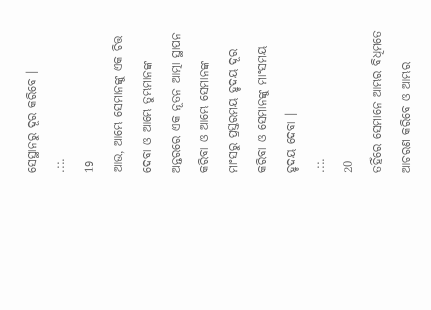ସେସ୍ଥାନରୁ ଦୂର କରିବେ ।
.::.
19
ଆଉ, ଆମ୍ଭେ ସେମାନଙ୍କୁ ଏକ ଚିତ୍ତ ଦେବା ଓ ଆମ୍ଭେ ତୁମ୍ଭମାନଙ୍କ ଅନ୍ତରରେ ଏକ ନୂତନ ଆତ୍ମା ସ୍ଥାପନ କରିବା ଓ ଆମ୍ଭେ ସେମାନଙ୍କ ମାଂସରୁ ପ୍ରସ୍ତରମୟ ହୃଦୟ ଦୂର କରିବା ଓ ସେମାନଙ୍କୁ ମାଂସମୟ ହୃଦୟ ଦେବା ।
.::.
20
ତହିଁରେ ସେମାନେ ଆମ୍ଭର ବିଧିମତେ ଆଚରଣ କରିବେ ଓ ଆମ୍ଭର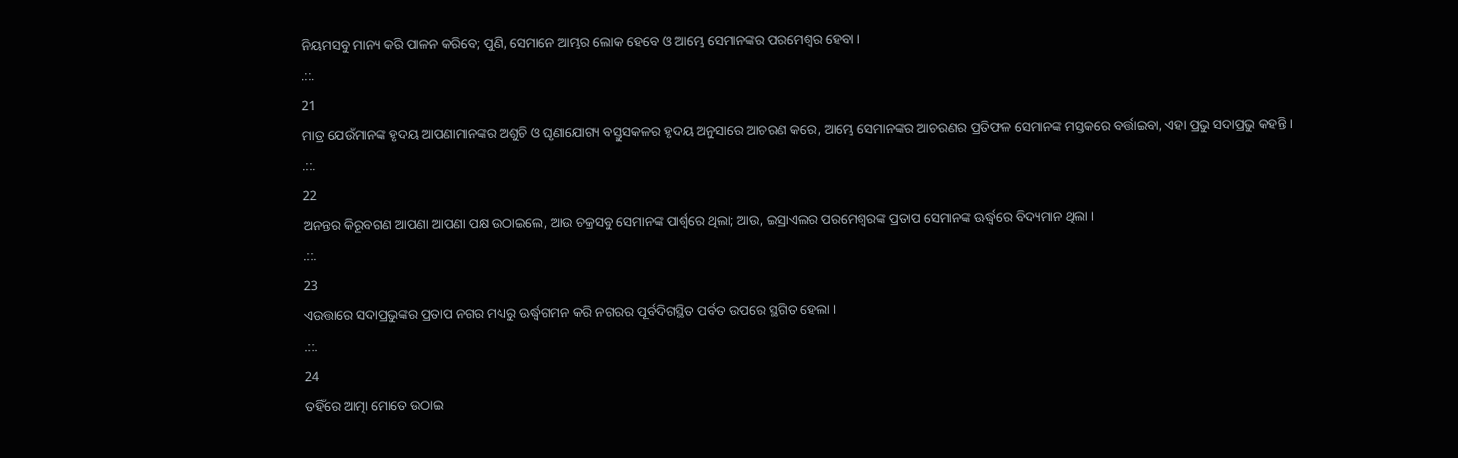ନିୟମସବୁ ମାନ୍ୟ କରି ପାଳନ କରିବେ; ପୁଣି, ସେମାନେ ଆମ୍ଭର ଲୋକ ହେବେ ଓ ଆମ୍ଭେ ସେମାନଙ୍କର ପରମେଶ୍ଵର ହେବା ।
.::.
21
ମାତ୍ର ଯେଉଁମାନଙ୍କ ହୃଦୟ ଆପଣାମାନଙ୍କର ଅଶୁଚି ଓ ଘୃଣାଯୋଗ୍ୟ ବସ୍ତୁସକଳର ହୃଦୟ ଅନୁସାରେ ଆଚରଣ କରେ, ଆମ୍ଭେ ସେମାନଙ୍କର ଆଚରଣର ପ୍ରତିଫଳ ସେମାନଙ୍କ ମସ୍ତକରେ ବର୍ତ୍ତାଇବା, ଏହା ପ୍ରଭୁ ସଦାପ୍ରଭୁ କହନ୍ତି ।
.::.
22
ଅନନ୍ତର କିରୂବଗଣ ଆପଣା ଆପଣା ପକ୍ଷ ଉଠାଇଲେ, ଆଉ ଚକ୍ରସବୁ ସେମାନଙ୍କ ପାର୍ଶ୍ଵରେ ଥିଲା; ଆଉ, ଇସ୍ରାଏଲର ପରମେଶ୍ଵରଙ୍କ ପ୍ରତାପ ସେମାନଙ୍କ ଊର୍ଦ୍ଧ୍ଵରେ ବିଦ୍ୟମାନ ଥିଲା ।
.::.
23
ଏଉତ୍ତାରେ ସଦାପ୍ରଭୁଙ୍କର ପ୍ରତାପ ନଗର ମଧ୍ୟରୁ ଊର୍ଦ୍ଧ୍ଵଗମନ କରି ନଗରର ପୂର୍ବଦିଗସ୍ଥିତ ପର୍ବତ ଉପରେ ସ୍ଥଗିତ ହେଲା ।
.::.
24
ତହିଁରେ ଆତ୍ମା ମୋତେ ଉଠାଇ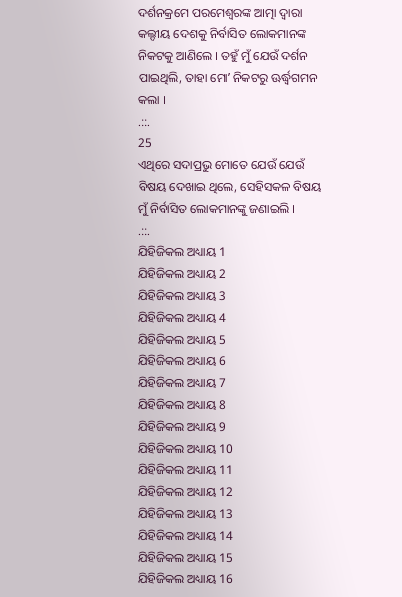ଦର୍ଶନକ୍ରମେ ପରମେଶ୍ଵରଙ୍କ ଆତ୍ମା ଦ୍ଵାରା କଲ୍ଦୀୟ ଦେଶକୁ ନିର୍ବାସିତ ଲୋକମାନଙ୍କ ନିକଟକୁ ଆଣିଲେ । ତହୁଁ ମୁଁ ଯେଉଁ ଦର୍ଶନ ପାଇଥିଲି, ତାହା ମୋʼ ନିକଟରୁ ଊର୍ଦ୍ଧ୍ଵଗମନ କଲା ।
.::.
25
ଏଥିରେ ସଦାପ୍ରଭୁ ମୋତେ ଯେଉଁ ଯେଉଁ ବିଷୟ ଦେଖାଇ ଥିଲେ, ସେହିସକଳ ବିଷୟ ମୁଁ ନିର୍ବାସିତ ଲୋକମାନଙ୍କୁ ଜଣାଇଲି ।
.::.
ଯିହିଜିକଲ ଅଧ୍ୟାୟ 1
ଯିହିଜିକଲ ଅଧ୍ୟାୟ 2
ଯିହିଜିକଲ ଅଧ୍ୟାୟ 3
ଯିହିଜିକଲ ଅଧ୍ୟାୟ 4
ଯିହିଜିକଲ ଅଧ୍ୟାୟ 5
ଯିହିଜିକଲ ଅଧ୍ୟାୟ 6
ଯିହିଜିକଲ ଅଧ୍ୟାୟ 7
ଯିହିଜିକଲ ଅଧ୍ୟାୟ 8
ଯିହିଜିକଲ ଅଧ୍ୟାୟ 9
ଯିହିଜିକଲ ଅଧ୍ୟାୟ 10
ଯିହିଜିକଲ ଅଧ୍ୟାୟ 11
ଯିହିଜିକଲ ଅଧ୍ୟାୟ 12
ଯିହିଜିକଲ ଅଧ୍ୟାୟ 13
ଯିହିଜିକଲ ଅଧ୍ୟାୟ 14
ଯିହିଜିକଲ ଅଧ୍ୟାୟ 15
ଯିହିଜିକଲ ଅଧ୍ୟାୟ 16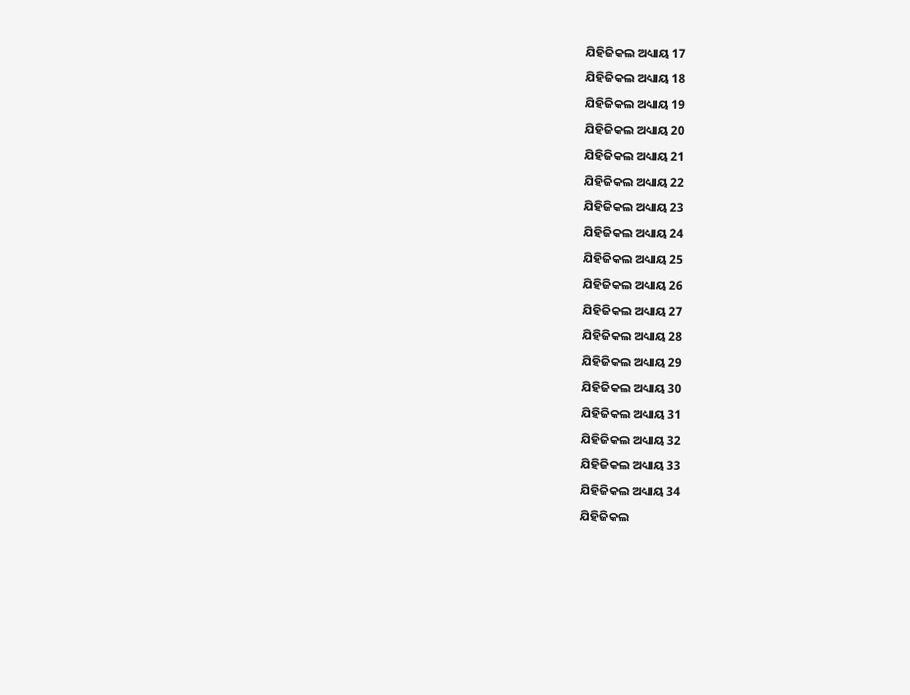ଯିହିଜିକଲ ଅଧ୍ୟାୟ 17
ଯିହିଜିକଲ ଅଧ୍ୟାୟ 18
ଯିହିଜିକଲ ଅଧ୍ୟାୟ 19
ଯିହିଜିକଲ ଅଧ୍ୟାୟ 20
ଯିହିଜିକଲ ଅଧ୍ୟାୟ 21
ଯିହିଜିକଲ ଅଧ୍ୟାୟ 22
ଯିହିଜିକଲ ଅଧ୍ୟାୟ 23
ଯିହିଜିକଲ ଅଧ୍ୟାୟ 24
ଯିହିଜିକଲ ଅଧ୍ୟାୟ 25
ଯିହିଜିକଲ ଅଧ୍ୟାୟ 26
ଯିହିଜିକଲ ଅଧ୍ୟାୟ 27
ଯିହିଜିକଲ ଅଧ୍ୟାୟ 28
ଯିହିଜିକଲ ଅଧ୍ୟାୟ 29
ଯିହିଜିକଲ ଅଧ୍ୟାୟ 30
ଯିହିଜିକଲ ଅଧ୍ୟାୟ 31
ଯିହିଜିକଲ ଅଧ୍ୟାୟ 32
ଯିହିଜିକଲ ଅଧ୍ୟାୟ 33
ଯିହିଜିକଲ ଅଧ୍ୟାୟ 34
ଯିହିଜିକଲ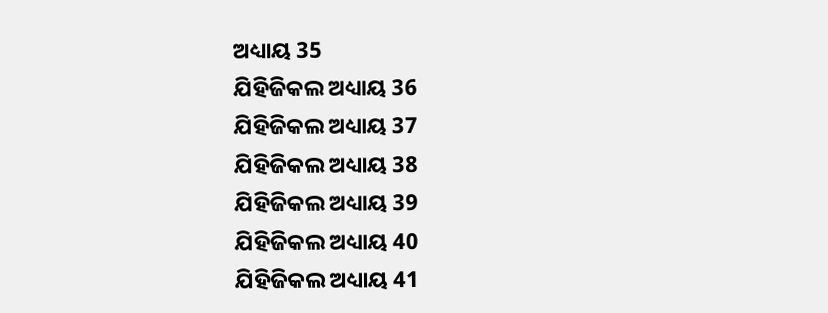ଅଧ୍ୟାୟ 35
ଯିହିଜିକଲ ଅଧ୍ୟାୟ 36
ଯିହିଜିକଲ ଅଧ୍ୟାୟ 37
ଯିହିଜିକଲ ଅଧ୍ୟାୟ 38
ଯିହିଜିକଲ ଅଧ୍ୟାୟ 39
ଯିହିଜିକଲ ଅଧ୍ୟାୟ 40
ଯିହିଜିକଲ ଅଧ୍ୟାୟ 41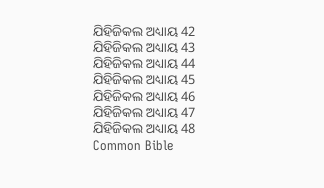ଯିହିଜିକଲ ଅଧ୍ୟାୟ 42
ଯିହିଜିକଲ ଅଧ୍ୟାୟ 43
ଯିହିଜିକଲ ଅଧ୍ୟାୟ 44
ଯିହିଜିକଲ ଅଧ୍ୟାୟ 45
ଯିହିଜିକଲ ଅଧ୍ୟାୟ 46
ଯିହିଜିକଲ ଅଧ୍ୟାୟ 47
ଯିହିଜିକଲ ଅଧ୍ୟାୟ 48
Common Bible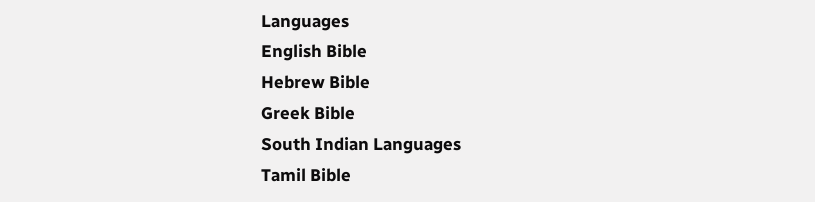Languages
English Bible
Hebrew Bible
Greek Bible
South Indian Languages
Tamil Bible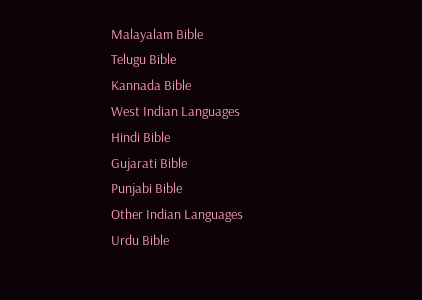Malayalam Bible
Telugu Bible
Kannada Bible
West Indian Languages
Hindi Bible
Gujarati Bible
Punjabi Bible
Other Indian Languages
Urdu Bible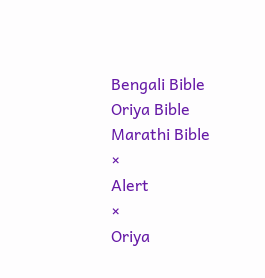Bengali Bible
Oriya Bible
Marathi Bible
×
Alert
×
Oriya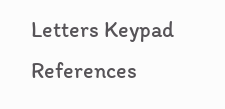Letters Keypad References